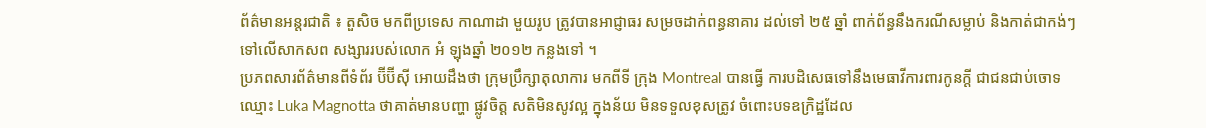ព័ត៌មានអន្តរជាតិ ៖ តួសិច មកពីប្រទេស កាណាដា មួយរូប ត្រូវបានអាជ្ញាធរ សម្រចដាក់ពន្ធនាគារ ដល់ទៅ ២៥ ឆ្នាំ ពាក់ព័ន្ធនឹងករណីសម្លាប់ និងកាត់ជាកង់ៗ ទៅលើសាកសព សង្សាររបស់លោក អំ ឡុងឆ្នាំ ២០១២ កន្លងទៅ ។
ប្រភពសារព័ត៌មានពីទំព័រ ប៊ីប៊ីស៊ី អោយដឹងថា ក្រុមប្រឹក្សាតុលាការ មកពីទី ក្រុង Montreal បានធ្វើ ការបដិសេធទៅនឹងមេធាវីការពារកូនក្តី ជាជនជាប់ចោទ ឈ្មោះ Luka Magnotta ថាគាត់មានបញ្ហា ផ្លូវចិត្ត សតិមិនសូវល្អ ក្នុងន័យ មិនទទួលខុសត្រូវ ចំពោះបទឧក្រិដ្ឋដែល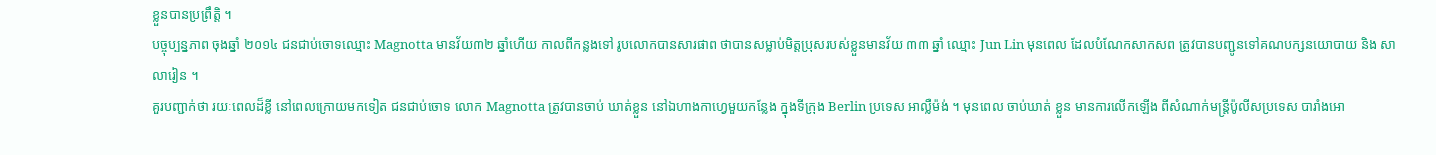ខ្លួនបានប្រព្រឹត្តិ ។
បច្ចុប្បន្នភាព ចុងឆ្នាំ ២០១៤ ជនជាប់ចោទឈ្មោះ Magnotta មានវ័យ៣២ ឆ្នាំហើយ កាលពីកន្លងទៅ រូបលោកបានសារផាព ថាបានសម្លាប់មិត្តប្រុសរបស់ខ្លួនមានវ័យ ៣៣ ឆ្នាំ ឈ្មោះ Jun Lin មុនពេល ដែលបំណែកសាកសព ត្រូវបានបញ្ជូនទៅគណបក្សនយោបាយ និង សាលារៀន ។
គួរបញ្ជាក់ថា រយៈពេលដ៏ខ្លី នៅពេលក្រោយមកទៀត ជនជាប់ចោទ លោក Magnotta ត្រូវបានចាប់ ឃាត់ខ្លួន នៅឯហាងកាហ្វេមួយកន្លែង ក្នុងទីក្រុង Berlin ប្រទេស អាល្លឺម៉ង់ ។ មុនពេល ចាប់ឃាត់ ខ្លួន មានការលើកឡើង ពីសំណាក់មន្រ្តីប៉ូលីសប្រទេស បារាំងអោ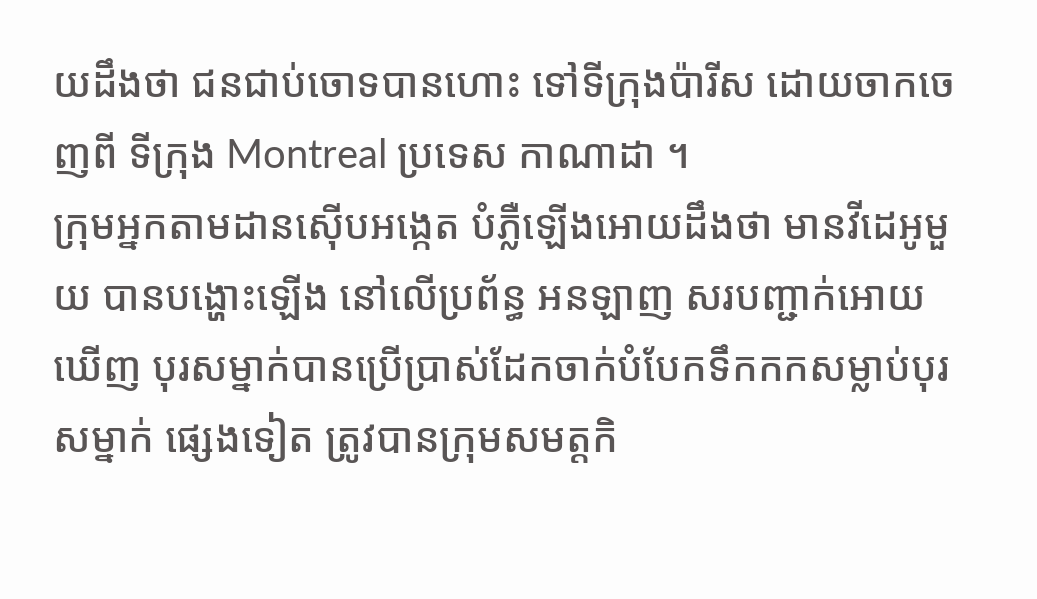យដឹងថា ជនជាប់ចោទបានហោះ ទៅទីក្រុងប៉ារីស ដោយចាកចេញពី ទីក្រុង Montreal ប្រទេស កាណាដា ។
ក្រុមអ្នកតាមដានស៊ើបអង្កេត បំភ្លឺឡើងអោយដឹងថា មានវីដេអូមួយ បានបង្ហោះឡើង នៅលើប្រព័ន្ធ អនឡាញ សរបញ្ជាក់អោយឃើញ បុរសម្នាក់បានប្រើប្រាស់ដែកចាក់បំបែកទឹកកកសម្លាប់បុរសម្នាក់ ផ្សេងទៀត ត្រូវបានក្រុមសមត្តកិ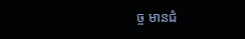ច្ច មានជំ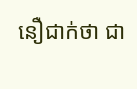នឿជាក់ថា ជា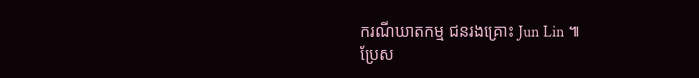ករណីឃាតកម្ម ជនរងគ្រោះ Jun Lin ៕
ប្រែស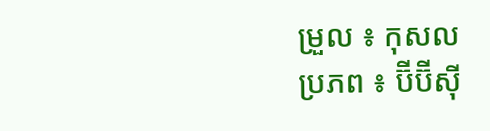ម្រួល ៖ កុសល
ប្រភព ៖ ប៊ីប៊ីស៊ី